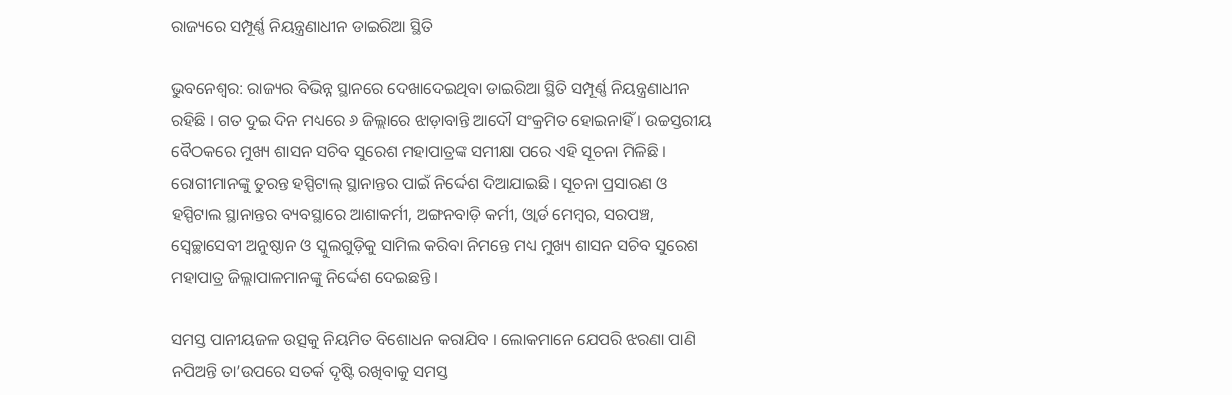ରାଜ୍ୟରେ ସମ୍ପୂର୍ଣ୍ଣ ନିୟନ୍ତ୍ରଣାଧୀନ ଡାଇରିଆ ସ୍ଥିତି

ଭୁବନେଶ୍ୱର: ରାଜ୍ୟର ବିଭିନ୍ନ ସ୍ଥାନରେ ଦେଖାଦେଇଥିବା ଡାଇରିଆ ସ୍ଥିତି ସମ୍ପୂର୍ଣ୍ଣ ନିୟନ୍ତ୍ରଣାଧୀନ ରହିଛି । ଗତ ଦୁଇ ଦିନ ମଧ୍ୟରେ ୬ ଜିଲ୍ଲାରେ ଝାଡ଼ାବାନ୍ତି ଆଦୌ ସଂକ୍ରମିତ ହୋଇନାହିଁ । ଉଚ୍ଚସ୍ତରୀୟ ବୈଠକରେ ମୁଖ୍ୟ ଶାସନ ସଚିବ ସୁରେଶ ମହାପାତ୍ରଙ୍କ ସମୀକ୍ଷା ପରେ ଏହି ସୂଚନା ମିଳିଛି । ରୋଗୀମାନଙ୍କୁ ତୁରନ୍ତ ହସ୍ପିଟାଲ୍ ସ୍ଥାନାନ୍ତର ପାଇଁ ନିର୍ଦ୍ଦେଶ ଦିଆଯାଇଛି । ସୂଚନା ପ୍ରସାରଣ ଓ ହସ୍ପିଟାଲ ସ୍ଥାନାନ୍ତର ବ୍ୟବସ୍ଥାରେ ଆଶାକର୍ମୀ, ଅଙ୍ଗନବାଡ଼ି କର୍ମୀ, ଓ୍ୱାର୍ଡ ମେମ୍ବର, ସରପଞ୍ଚ, ସ୍ୱେଚ୍ଛାସେବୀ ଅନୁଷ୍ଠାନ ଓ ସ୍କୁଲଗୁଡ଼ିକୁ ସାମିଲ କରିବା ନିମନ୍ତେ ମଧ୍ୟ ମୁଖ୍ୟ ଶାସନ ସଚିବ ସୁରେଶ ମହାପାତ୍ର ଜିଲ୍ଲାପାଳମାନଙ୍କୁ ନିର୍ଦ୍ଦେଶ ଦେଇଛନ୍ତି ।

ସମସ୍ତ ପାନୀୟଜଳ ଉତ୍ସକୁ ନିୟମିତ ବିଶୋଧନ କରାଯିବ । ଲୋକମାନେ ଯେପରି ଝରଣା ପାଣି ନପିଅନ୍ତି ତା’ଉପରେ ସତର୍କ ଦୃଷ୍ଟି ରଖିବାକୁ ସମସ୍ତ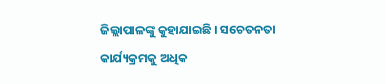ଜିଲ୍ଲାପାଳଙ୍କୁ କୁହାଯାଇଛି । ସଚେତନତା କାର୍ଯ୍ୟକ୍ରମକୁ ଅଧିକ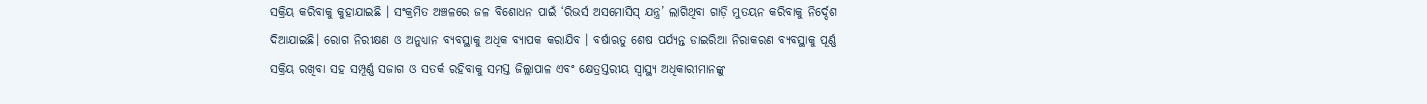ସକ୍ରିୟ କରିବାକୁ କୁହାଯାଇଛି । ସଂକ୍ରମିତ ଅଞ୍ଚଳରେ ଜଳ ବିଶୋଧନ ପାଇଁ ‘ରିଭର୍ସ ଅସମୋସିସ୍ ଯନ୍ତ୍ର’ ଲାଗିଥିବା ଗାଡ଼ି ମୁତୟନ କରିବାକୁ ନିର୍ଦ୍ଦେଶ ଦିଆଯାଇଛି। ରୋଗ ନିରୀକ୍ଷଣ ଓ ଅନୁଧ୍ୟାନ ବ୍ୟବସ୍ଥାକୁ ଅଧିକ ବ୍ୟାପକ କରାଯିବ । ବର୍ଷାଋତୁ ଶେଷ ପର୍ଯ୍ୟନ୍ତ ଡାଇରିଆ ନିରାକରଣ ବ୍ୟବସ୍ଥାକୁ ପୂର୍ଣ୍ଣ ସକ୍ରିୟ ରଖିବା ସହ ସମ୍ପୂର୍ଣ୍ଣ ସଜାଗ ଓ ସତର୍କ ରହିବାକୁ ସମସ୍ତ ଜିଲ୍ଲାପାଳ ଏବଂ କ୍ଷେତ୍ରସ୍ତରୀୟ ସ୍ୱାସ୍ଥ୍ୟ ଅଧିକାରୀମାନଙ୍କୁ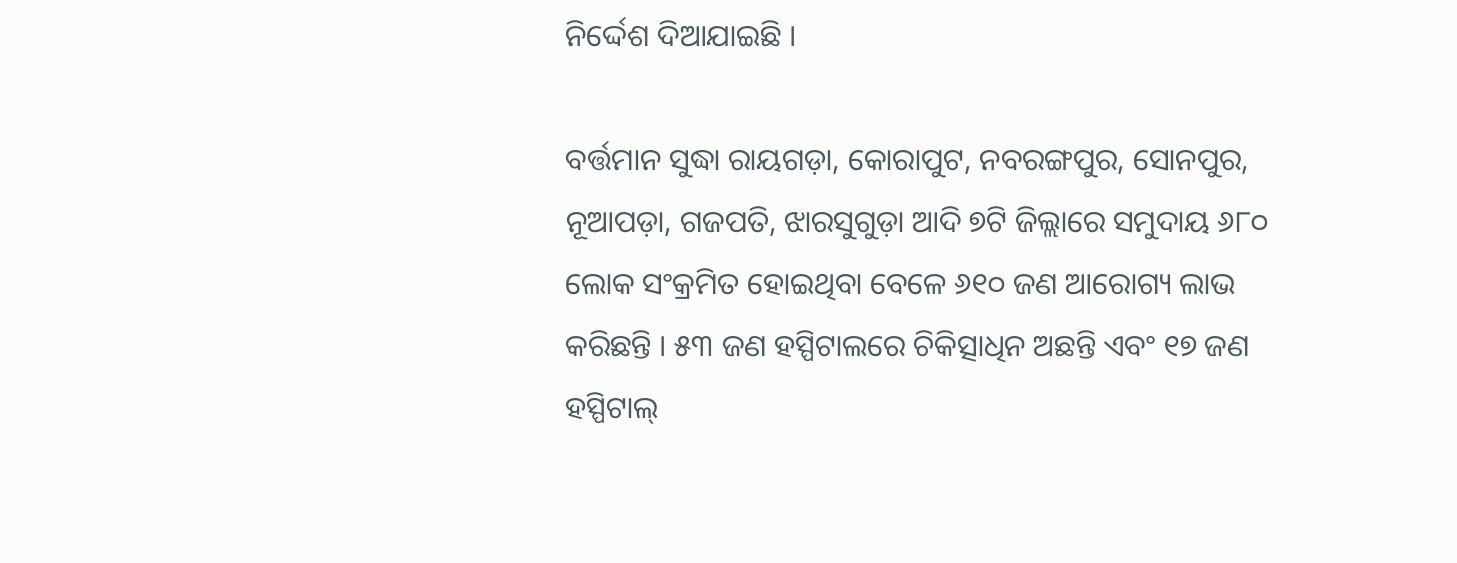ନିର୍ଦ୍ଦେଶ ଦିଆଯାଇଛି ।

ବର୍ତ୍ତମାନ ସୁଦ୍ଧା ରାୟଗଡ଼ା, କୋରାପୁଟ, ନବରଙ୍ଗପୁର, ସୋନପୁର, ନୂଆପଡ଼ା, ଗଜପତି, ଝାରସୁଗୁଡ଼ା ଆଦି ୭ଟି ଜିଲ୍ଲାରେ ସମୁଦାୟ ୬୮୦ ଲୋକ ସଂକ୍ରମିତ ହୋଇଥିବା ବେଳେ ୬୧୦ ଜଣ ଆରୋଗ୍ୟ ଲାଭ କରିଛନ୍ତି । ୫୩ ଜଣ ହସ୍ପିଟାଲରେ ଚିକିତ୍ସାଧିନ ଅଛନ୍ତି ଏବଂ ୧୭ ଜଣ ହସ୍ପିଟାଲ୍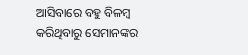ଆସିବାରେ ବହୁ ବିଳମ୍ବ କରିଥିବାରୁ ସେମାନଙ୍କର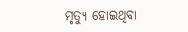ମୃତ୍ୟୁ ହୋଇଥିବା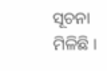ସୂଚନା ମିଳିଛି ।